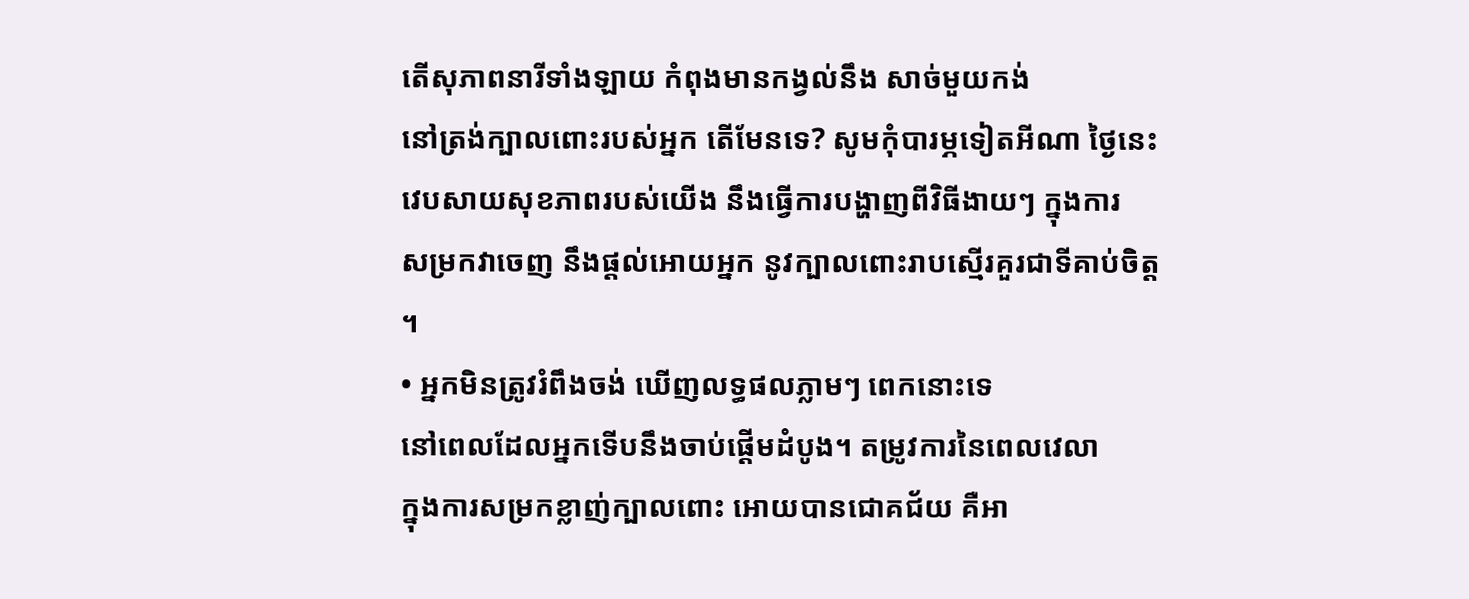តើសុភាពនារីទាំងឡាយ កំពុងមានកង្វល់នឹង សាច់មួយកង់
នៅត្រង់ក្បាលពោះរបស់អ្នក តើមែនទេ? សូមកុំបារម្ភទៀតអីណា ថ្ងៃនេះ
វេបសាយសុខភាពរបស់យើង នឹងធ្វើការបង្ហាញពីវិធីងាយៗ ក្នុងការ
សម្រកវាចេញ នឹងផ្តល់អោយអ្នក នូវក្បាលពោះរាបស្មើរគួរជាទីគាប់ចិត្ត
។
• អ្នកមិនត្រូវរំពឹងចង់ ឃើញលទ្ធផលភ្លាមៗ ពេកនោះទេ
នៅពេលដែលអ្នកទើបនឹងចាប់ផ្តើមដំបូង។ តម្រូវការនៃពេលវេលា
ក្នុងការសម្រកខ្លាញ់ក្បាលពោះ អោយបានជោគជ័យ គឺអា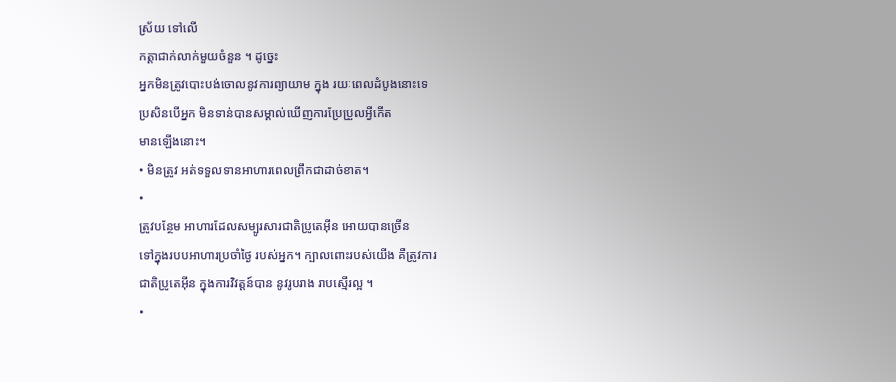ស្រ័យ ទៅលើ
កត្តាជាក់លាក់មួយចំនួន ។ ដូច្នេះ
អ្នកមិនត្រូវបោះបង់ចោលនូវការព្យាយាម ក្នុង រយៈពេលដំបូងនោះទេ
ប្រសិនបើអ្នក មិនទាន់បានសម្គាល់ឃើញការប្រែប្រួលអ្វីកើត
មានឡើងនោះ។
• មិនត្រូវ អត់ទទួលទានអាហារពេលព្រឹកជាដាច់ខាត។
•
ត្រូវបន្ថែម អាហារដែលសម្បូរសារជាតិប្រូតេអ៊ីន អោយបានច្រើន
ទៅក្នុងរបបអាហារប្រចាំថ្ងៃ របស់អ្នក។ ក្បាលពោះរបស់យើង គឺត្រូវការ
ជាតិប្រូតេអ៊ីន ក្នុងការវិវត្តន៍បាន នូវរូបរាង រាបស្មើរល្អ ។
•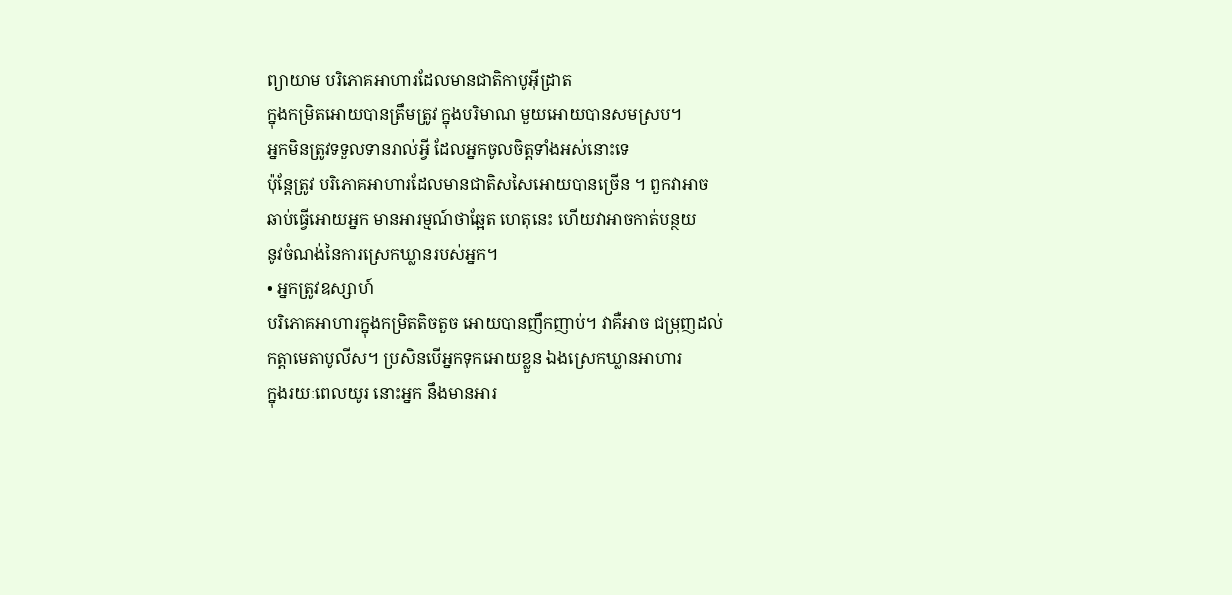ព្យាយាម បរិភោគអាហារដែលមានជាតិកាបូអ៊ីដ្រាត
ក្នុងកម្រិតអោយបានត្រឹមត្រូវ ក្នុងបរិមាណ មួយអោយបានសមស្រប។
អ្នកមិនត្រូវទទួលទានរាល់អ្វី ដែលអ្នកចូលចិត្តទាំងអស់នោះទេ
ប៉ុន្តែត្រូវ បរិភោគអាហារដែលមានជាតិសសៃអោយបានច្រើន ។ ពួកវាអាច
ឆាប់ធ្វើអោយអ្នក មានអារម្មណ៍ថាឆ្អែត ហេតុនេះ ហើយវាអាចកាត់បន្ថយ
នូវចំណង់នៃការស្រេកឃ្លានរបស់អ្នក។
• អ្នកត្រូវឧស្សាហ៍
បរិភោគអាហារក្នុងកម្រិតតិចតួច អោយបានញឹកញាប់។ វាគឺអាច ជម្រុញដល់
កត្តាមេតាបូលីស។ ប្រសិនបើអ្នកទុកអោយខ្លួន ឯងស្រេកឃ្លានអាហារ
ក្នុងរយៈពេលយូរ នោះអ្នក នឹងមានអារ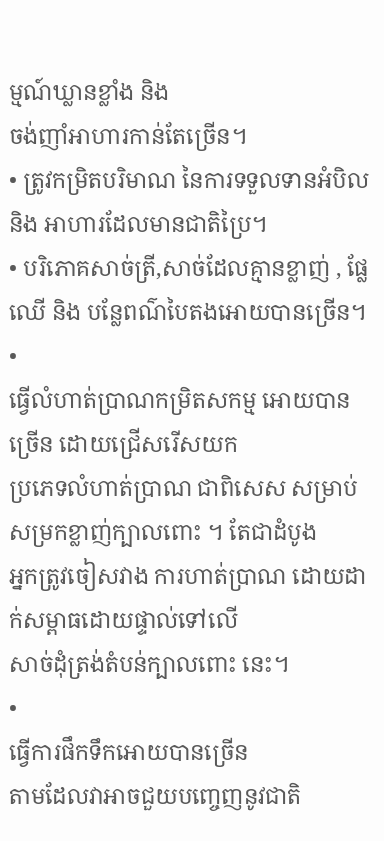ម្មណ៍ឃ្លានខ្លាំង និង
ចង់ញាំអាហារកាន់តែច្រើន។
• ត្រូវកម្រិតបរិមាណ នៃការទទួលទានអំបិល និង អាហារដែលមានជាតិប្រៃ។
• បរិភោគសាច់ត្រី,សាច់ដែលគ្មានខ្លាញ់ , ផ្លែឈើ និង បន្លែពណ៌បៃតងអោយបានច្រើន។
•
ធ្វើលំហាត់ប្រាណកម្រិតសកម្ម អោយបានច្រើន ដោយជ្រើសរើសយក
ប្រភេទលំហាត់ប្រាណ ជាពិសេស សម្រាប់សម្រកខ្លាញ់ក្បាលពោះ ។ តែជាដំបូង
អ្នកត្រូវចៀសវាង ការហាត់ប្រាណ ដោយដាក់សម្ពាធដោយផ្ទាល់ទៅលើ
សាច់ដុំត្រង់តំបន់ក្បាលពោះ នេះ។
•
ធ្វើការផឹកទឹកអោយបានច្រើន
តាមដែលវាអាចជួយបញ្ចេញនូវជាតិ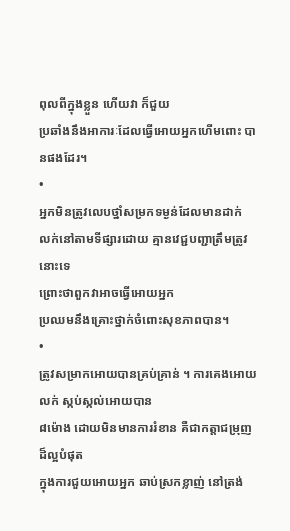ពុលពីក្នុងខ្លួន ហើយវា ក៏ជួយ
ប្រឆាំងនឹងអាការៈដែលធ្វើអោយអ្នកហើមពោះ បានផងដែរ។
•
អ្នកមិនត្រូវលេបថ្នាំសម្រកទម្ងន់ដែលមានដាក់
លក់នៅតាមទីផ្សារដោយ គ្មានវេជ្ជបញ្ជាត្រឹមត្រូវ នោះទេ
ព្រោះថាពួកវាអាចធ្វើអោយអ្នក
ប្រឈមនឹងគ្រោះថ្នាក់ចំពោះសុខភាពបាន។
•
ត្រូវសម្រាកអោយបានគ្រប់គ្រាន់ ។ ការគេងអោយលក់ ស្កប់ស្កល់អោយបាន
៨ម៉ោង ដោយមិនមានការរំខាន គឺជាកត្តាជម្រុញដ៏ល្អបំផុត
ក្នុងការជួយអោយអ្នក ឆាប់ស្រកខ្លាញ់ នៅត្រង់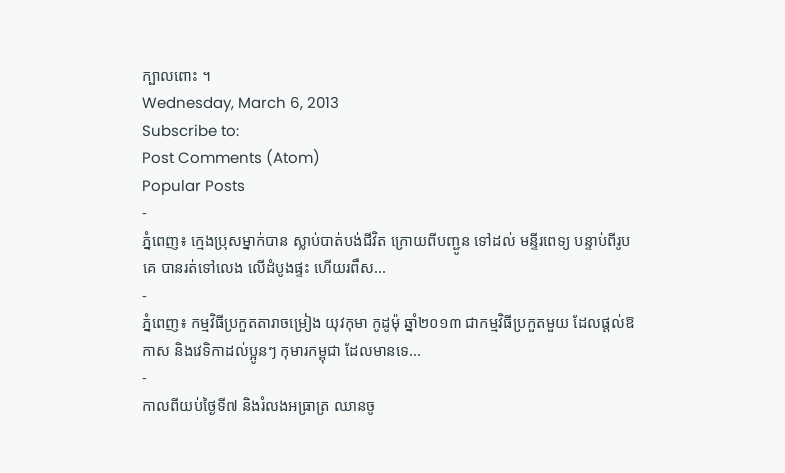ក្បាលពោះ ។
Wednesday, March 6, 2013
Subscribe to:
Post Comments (Atom)
Popular Posts
-
ភ្នំពេញ៖ ក្មេងប្រុសម្នាក់បាន ស្លាប់បាត់បង់ជីវិត ក្រោយពីបញ្ជូន ទៅដល់ មន្ទីរពេទ្យ បន្ទាប់ពីរូបគេ បានរត់ទៅលេង លើដំបូងផ្ទះ ហើយរពឹស...
-
ភ្នំពេញ៖ កម្មវិធីប្រកួតតារាចម្រៀង យុវកុមា កូដូម៉ុ ឆ្នាំ២០១៣ ជាកម្មវិធីប្រកួតមួយ ដែលផ្តល់ឱកាស និងវេទិកាដល់ប្អូនៗ កុមារកម្ពុជា ដែលមានទេ...
-
កាលពីយប់ថ្ងៃទី៧ និងរំលងអធ្រាត្រ ឈានចូ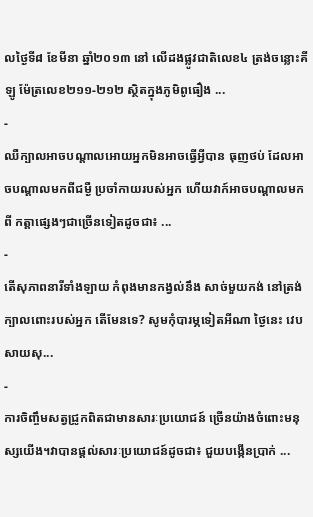លថ្ងៃទី៨ ខែមីនា ឆ្នាំ២០១៣ នៅ លើដងផ្លូវជាតិលេខ៤ ត្រង់ចន្លោះគីឡូ ម៉ែត្រលេខ២១១-២១២ ស្ថិតក្នុងភូមិពូធឿង ...
-
ឈឺក្បាលអាចបណ្ដាលអោយអ្នកមិនអាចធ្វើអ្វីបាន ធុញថប់ ដែលអាចបណ្ដាលមកពីជម្ងឺ ប្រចាំកាយរបស់អ្នក ហើយវាក៍អាចបណ្ដាលមកពី កត្តាផ្សេងៗជាច្រើនទៀតដូចជា៖ ...
-
តើសុភាពនារីទាំងឡាយ កំពុងមានកង្វល់នឹង សាច់មួយកង់ នៅត្រង់ក្បាលពោះរបស់អ្នក តើមែនទេ? សូមកុំបារម្ភទៀតអីណា ថ្ងៃនេះ វេបសាយសុ...
-
ការចិញ្ចឹមសត្វជ្រូកពិតជាមានសារៈប្រយោជន៍ ច្រើនយ៉ាងចំពោះមនុស្សយើង។វាបានផ្ដល់សារៈប្រយោជន៍ដូចជា៖ ជួយបង្កើនប្រាក់ ...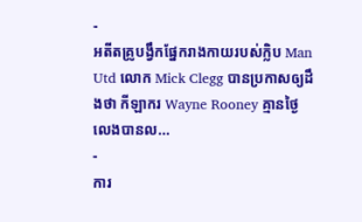-
អតីតគ្រូបង្វឹកផ្នែករាងកាយរបស់ក្លិប Man Utd លោក Mick Clegg បានប្រកាសឲ្យដឹងថា កីឡាករ Wayne Rooney គ្មានថ្ងៃលេងបានល...
-
ការ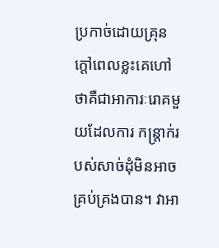ប្រកាច់ដោយគ្រុនក្តៅពេលខ្លះគេហៅថាគឺជាអាការៈរោគមួយដែលការ កន្ត្រាក់របស់សាច់ដុំមិនអាចគ្រប់គ្រងបាន។ វាអា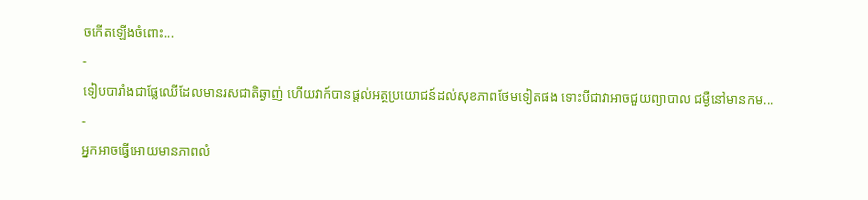ចកើតឡើងចំពោះ...
-
ទៀបបារាំងជាផ្លែឈើដែលមានរសជាតិឆ្ងាញ់ ហើយវាក៍បានផ្តល់អត្ថប្រយោជន៍ដល់សុខភាពថែមទៀតផង ទោះបីជាវាអាចជួយព្យាបាល ជម្ងឺនៅមានកម...
-
អ្នកអាចធ្វើអោយមានភាពលំ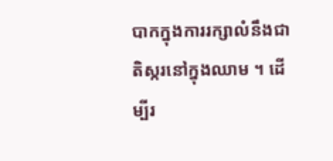បាកក្នុងការរក្សាលំនឹងជាតិស្ករនៅក្នុងឈាម ។ ដើម្បីរ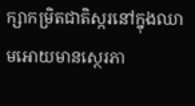ក្សាកម្រិតជាតិស្ករនៅក្នុងឈាមអោយមានស្ថេរភា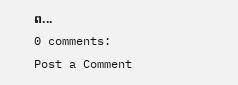ព...
0 comments:
Post a Comment